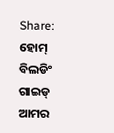Share:
ହୋମ୍ ବିଲଡିଂ ଗାଇଡ୍
ଆମର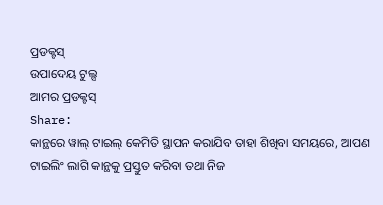ପ୍ରଡକ୍ଟସ୍
ଉପାଦେୟ ଟୁଲ୍ସ
ଆମର ପ୍ରଡକ୍ଟସ୍
Share:
କାନ୍ଥରେ ୱାଲ୍ ଟାଇଲ୍ କେମିତି ସ୍ଥାପନ କରାଯିବ ତାହା ଶିଖିବା ସମୟରେ, ଆପଣ ଟାଇଲିଂ ଲାଗି କାନ୍ଥକୁ ପ୍ରସ୍ତୁତ କରିବା ତଥା ନିଜ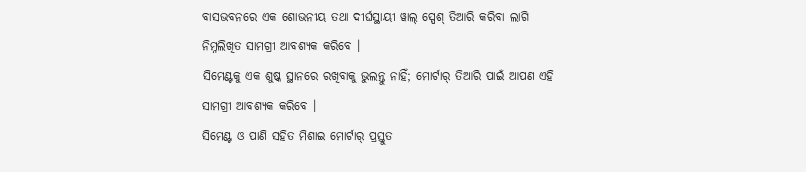ବାସଭବନରେ ଏକ ଶୋଭନୀୟ ତଥା ଦୀର୍ଘସ୍ଥାୟୀ ୱାଲ୍ ସ୍ପେଶ୍ ତିଆରି କରିବା ଲାଗି ନିମ୍ନଲିଖିତ ସାମଗ୍ରୀ ଆବଶ୍ୟକ କରିବେ ।
ସିମେଣ୍ଟକୁ ଏକ ଶୁଷ୍କ ସ୍ଥାନରେ ରଖିବାକୁ ଭୁଲନ୍ତୁ ନାହିଁ; ମୋର୍ଟାର୍ ତିଆରି ପାଇଁ ଆପଣ ଏହି ସାମଗ୍ରୀ ଆବଶ୍ୟକ କରିବେ ।
ସିମେଣ୍ଟ ଓ ପାଣି ସହିତ ମିଶାଇ ମୋର୍ଟାର୍ ପ୍ରସ୍ତୁତ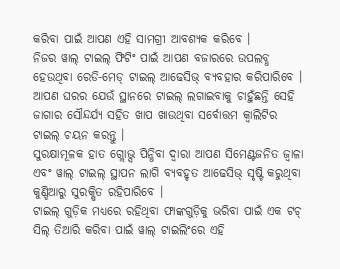କରିବା ପାଇଁ ଆପଣ ଏହି ସାମଗ୍ରୀ ଆବଶ୍ୟକ କରିବେ ।
ନିଜର ୱାଲ୍ ଟାଇଲ୍ ଫିଟିଂ ପାଇଁ ଆପଣ ବଜାରରେ ଉପଲବ୍ଧ ହେଉଥିବା ରେଡି-ମେଡ୍ ଟାଇଲ୍ ଆଢେସିଭ୍ ବ୍ୟବହାର କରିପାରିବେ ।
ଆପଣ ଘରର ଯେଉଁ ସ୍ଥାନରେ ଟାଇଲ୍ ଲଗାଇବାକୁ ଚାହୁଁଛନ୍ତି ସେହି ଜାଗାର ସୌନ୍ଦର୍ଯ୍ୟ ସହିତ ଖାପ ଖାଉଥିବା ସର୍ବୋତ୍ତମ କ୍ୱାଲିଟିର ଟାଇଲ୍ ଚୟନ କରନ୍ତୁ ।
ସୁରକ୍ଷାମୂଳକ ହାତ ଗ୍ଲୋଭ୍ସ ପିନ୍ଧିବା ଦ୍ୱାରା ଆପଣ ସିମେଣ୍ଟଜନିତ ଜ୍ୱାଳା ଏବଂ ୱାଲ୍ ଟାଇଲ୍ ସ୍ଥାପନ ଲାଗି ବ୍ୟବହୃତ ଆଢେସିଭ୍ ସୃଷ୍ଟି କରୁଥିବା କୁଣ୍ଡିଆରୁ ସୁରକ୍ଷିତ ରହିପାରିବେ ।
ଟାଇଲ୍ ଗୁଡ଼ିକ ମଧ୍ୟରେ ରହିଥିବା ଫାଙ୍କଗୁଡ଼ିକୁ ଭରିବା ପାଇଁ ଏକ ଟଚ୍ ସିଲ୍ ତିଆରି କରିବା ପାଇଁ ୱାଲ୍ ଟାଇଲିଂରେ ଏହି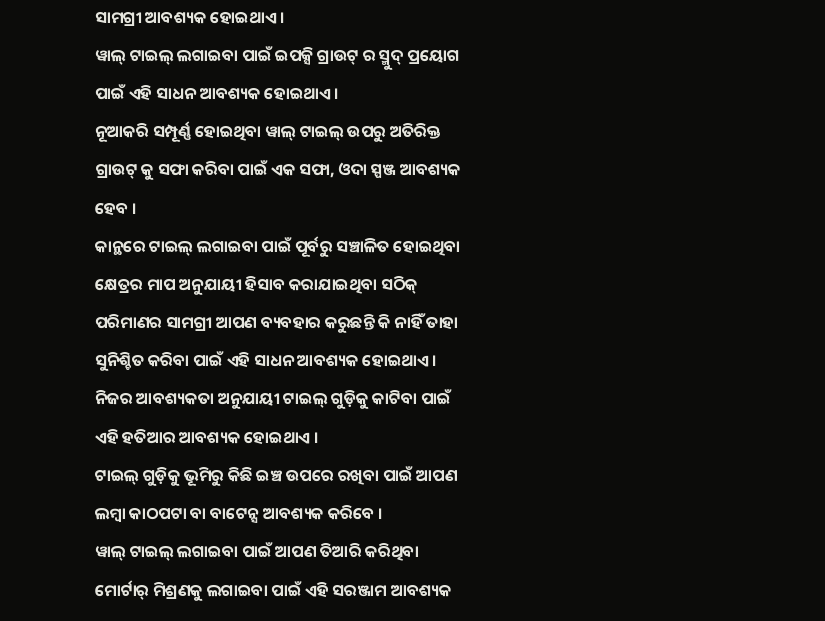ସାମଗ୍ରୀ ଆବଶ୍ୟକ ହୋଇଥାଏ ।
ୱାଲ୍ ଟାଇଲ୍ ଲଗାଇବା ପାଇଁ ଇପକ୍ସି ଗ୍ରାଉଟ୍ ର ସ୍ମୁଦ୍ ପ୍ରୟୋଗ ପାଇଁ ଏହି ସାଧନ ଆବଶ୍ୟକ ହୋଇଥାଏ ।
ନୂଆକରି ସମ୍ପୂର୍ଣ୍ଣ ହୋଇଥିବା ୱାଲ୍ ଟାଇଲ୍ ଉପରୁ ଅତିରିକ୍ତ ଗ୍ରାଉଟ୍ କୁ ସଫା କରିବା ପାଇଁ ଏକ ସଫା, ଓଦା ସ୍ପଞ୍ଜ ଆବଶ୍ୟକ ହେବ ।
କାନ୍ଥରେ ଟାଇଲ୍ ଲଗାଇବା ପାଇଁ ପୂର୍ବରୁ ସଞ୍ଚାଳିତ ହୋଇଥିବା କ୍ଷେତ୍ରର ମାପ ଅନୁଯାୟୀ ହିସାବ କରାଯାଇଥିବା ସଠିକ୍ ପରିମାଣର ସାମଗ୍ରୀ ଆପଣ ବ୍ୟବହାର କରୁଛନ୍ତି କି ନାହିଁ ତାହା ସୁନିଶ୍ଚିତ କରିବା ପାଇଁ ଏହି ସାଧନ ଆବଶ୍ୟକ ହୋଇଥାଏ ।
ନିଜର ଆବଶ୍ୟକତା ଅନୁଯାୟୀ ଟାଇଲ୍ ଗୁଡ଼ିକୁ କାଟିବା ପାଇଁ ଏହି ହତିଆର ଆବଶ୍ୟକ ହୋଇଥାଏ ।
ଟାଇଲ୍ ଗୁଡ଼ିକୁ ଭୂମିରୁ କିଛି ଇଞ୍ଚ ଉପରେ ରଖିବା ପାଇଁ ଆପଣ ଲମ୍ବା କାଠପଟା ବା ବାଟେନ୍ସ ଆବଶ୍ୟକ କରିବେ ।
ୱାଲ୍ ଟାଇଲ୍ ଲଗାଇବା ପାଇଁ ଆପଣ ତିଆରି କରିଥିବା ମୋର୍ଟାର୍ ମିଶ୍ରଣକୁ ଲଗାଇବା ପାଇଁ ଏହି ସରଞ୍ଜାମ ଆବଶ୍ୟକ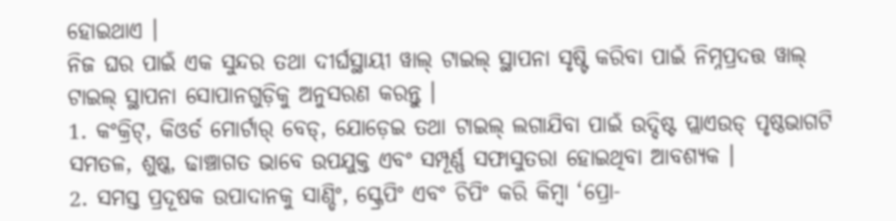ହୋଇଥାଏ ।
ନିଜ ଘର ପାଇଁ ଏକ ସୁନ୍ଦର ତଥା ଦୀର୍ଘସ୍ଥାୟୀ ୱାଲ୍ ଟାଇଲ୍ ସ୍ଥାପନା ସୃଷ୍ଟି କରିବା ପାଇଁ ନିମ୍ନପ୍ରଦତ୍ତ ୱାଲ୍ ଟାଇଲ୍ ସ୍ଥାପନା ସୋପାନଗୁଡ଼ିକୁ ଅନୁସରଣ କରନ୍ତୁ ।
1. କଂକ୍ରିଟ୍, କିଓର୍ଡ ମୋର୍ଟାର୍ ବେଡ୍, ଯୋଡ଼େଇ ତଥା ଟାଇଲ୍ ଲଗାଯିବା ପାଇଁ ଉଦ୍ଦିଷ୍ଟ ପ୍ଲାଏଉଡ୍ ପୃଷ୍ଠଭାଗଟି ସମତଳ, ଶୁଷ୍କ, ଢାଞ୍ଚାଗତ ଭାବେ ଉପଯୁକ୍ତ ଏବଂ ସମ୍ପୂର୍ଣ୍ଣ ସଫାସୁତରା ହୋଇଥିବା ଆବଶ୍ୟକ ।
2. ସମସ୍ତ ପ୍ରଦୂଷକ ଉପାଦାନକୁ ସାଣ୍ଡିଂ, ସ୍କ୍ରେପିଂ ଏବଂ ଚିପିଂ କରି କିମ୍ବା ‘ପ୍ରୋ-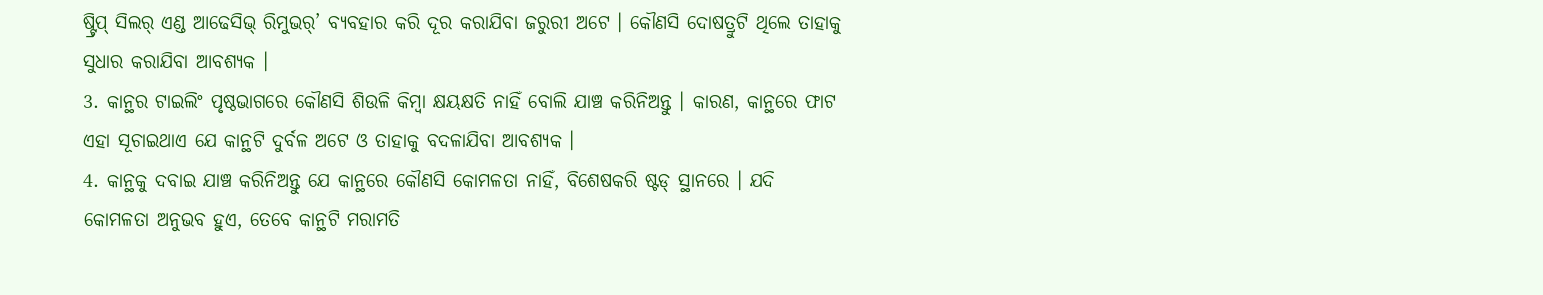ଷ୍ଟ୍ରିପ୍ ସିଲର୍ ଏଣ୍ଡ ଆଢେସିଭ୍ ରିମୁଭର୍’ ବ୍ୟବହାର କରି ଦୂର କରାଯିବା ଜରୁରୀ ଅଟେ । କୌଣସି ଦୋଷତ୍ରୁଟି ଥିଲେ ତାହାକୁ ସୁଧାର କରାଯିବା ଆବଶ୍ୟକ ।
3. କାନ୍ଥର ଟାଇଲିଂ ପୃଷ୍ଠଭାଗରେ କୌଣସି ଶିଉଳି କିମ୍ବା କ୍ଷୟକ୍ଷତି ନାହିଁ ବୋଲି ଯାଞ୍ଚ କରିନିଅନ୍ତୁ । କାରଣ, କାନ୍ଥରେ ଫାଟ ଏହା ସୂଚାଇଥାଏ ଯେ କାନ୍ଥଟି ଦୁର୍ବଳ ଅଟେ ଓ ତାହାକୁ ବଦଳାଯିବା ଆବଶ୍ୟକ ।
4. କାନ୍ଥକୁ ଦବାଇ ଯାଞ୍ଚ କରିନିଅନ୍ତୁ ଯେ କାନ୍ଥରେ କୌଣସି କୋମଳତା ନାହିଁ, ବିଶେଷକରି ଷ୍ଟଡ୍ ସ୍ଥାନରେ । ଯଦି କୋମଳତା ଅନୁଭବ ହୁଏ, ତେବେ କାନ୍ଥଟି ମରାମତି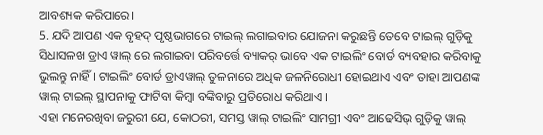ଆବଶ୍ୟକ କରିପାରେ।
5. ଯଦି ଆପଣ ଏକ ବୃହଦ୍ ପୃଷ୍ଠଭାଗରେ ଟାଇଲ୍ ଲଗାଇବାର ଯୋଜନା କରୁଛନ୍ତି ତେବେ ଟାଇଲ୍ ଗୁଡ଼ିକୁ ସିଧାସଳଖ ଡ୍ରାଏ ୱାଲ୍ ରେ ଲଗାଇବା ପରିବର୍ତ୍ତେ ବ୍ୟାକର୍ ଭାବେ ଏକ ଟାଇଲିଂ ବୋର୍ଡ ବ୍ୟବହାର କରିବାକୁ ଭୁଲନ୍ତୁ ନାହିଁ । ଟାଇଲିଂ ବୋର୍ଡ ଡ୍ରାଏୱାଲ୍ ତୁଳନାରେ ଅଧିକ ଜଳନିରୋଧୀ ହୋଇଥାଏ ଏବଂ ତାହା ଆପଣଙ୍କ ୱାଲ୍ ଟାଇଲ୍ ସ୍ଥାପନାକୁ ଫାଟିବା କିମ୍ବା ବଙ୍କିବାରୁ ପ୍ରତିରୋଧ କରିଥାଏ ।
ଏହା ମନେରଖିବା ଜରୁରୀ ଯେ, କୋଠରୀ, ସମସ୍ତ ୱାଲ୍ ଟାଇଲିଂ ସାମଗ୍ରୀ ଏବଂ ଆଢେସିଭ୍ ଗୁଡ଼ିକୁ ୱାଲ୍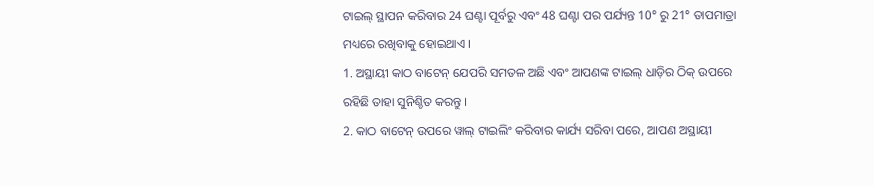ଟାଇଲ୍ ସ୍ଥାପନ କରିବାର 24 ଘଣ୍ଟା ପୂର୍ବରୁ ଏବଂ 48 ଘଣ୍ଟା ପର ପର୍ଯ୍ୟନ୍ତ 10° ରୁ 21° ତାପମାତ୍ରା ମଧ୍ୟରେ ରଖିବାକୁ ହୋଇଥାଏ ।
1. ଅସ୍ଥାୟୀ କାଠ ବାଟେନ୍ ଯେପରି ସମତଳ ଅଛି ଏବଂ ଆପଣଙ୍କ ଟାଇଲ୍ ଧାଡ଼ିର ଠିକ୍ ଉପରେ ରହିଛି ତାହା ସୁନିଶ୍ଚିତ କରନ୍ତୁ ।
2. କାଠ ବାଟେନ୍ ଉପରେ ୱାଲ୍ ଟାଇଲିଂ କରିବାର କାର୍ଯ୍ୟ ସରିବା ପରେ, ଆପଣ ଅସ୍ଥାୟୀ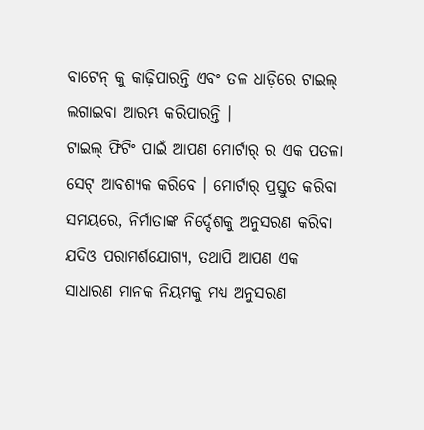ବାଟେନ୍ କୁ କାଢ଼ିପାରନ୍ତି ଏବଂ ତଳ ଧାଡ଼ିରେ ଟାଇଲ୍ ଲଗାଇବା ଆରମ୍ଭ କରିପାରନ୍ତି ।
ଟାଇଲ୍ ଫିଟିଂ ପାଇଁ ଆପଣ ମୋର୍ଟାର୍ ର ଏକ ପତଳା ସେଟ୍ ଆବଶ୍ୟକ କରିବେ । ମୋର୍ଟାର୍ ପ୍ରସ୍ତୁତ କରିବା ସମୟରେ, ନିର୍ମାତାଙ୍କ ନିର୍ଦ୍ଦେଶକୁ ଅନୁସରଣ କରିବା ଯଦିଓ ପରାମର୍ଶଯୋଗ୍ୟ, ତଥାପି ଆପଣ ଏକ ସାଧାରଣ ମାନକ ନିୟମକୁ ମଧ୍ୟ ଅନୁସରଣ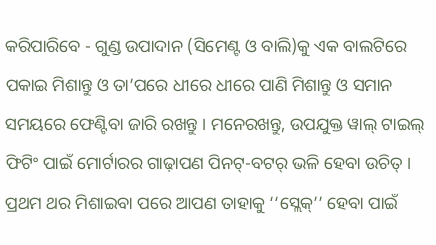କରିପାରିବେ - ଗୁଣ୍ଡ ଉପାଦାନ (ସିମେଣ୍ଟ ଓ ବାଲି)କୁ ଏକ ବାଲଟିରେ ପକାଇ ମିଶାନ୍ତୁ ଓ ତା’ପରେ ଧୀରେ ଧୀରେ ପାଣି ମିଶାନ୍ତୁ ଓ ସମାନ ସମୟରେ ଫେଣ୍ଟିବା ଜାରି ରଖନ୍ତୁ । ମନେରଖନ୍ତୁ, ଉପଯୁକ୍ତ ୱାଲ୍ ଟାଇଲ୍ ଫିଟିଂ ପାଇଁ ମୋର୍ଟାରର ଗାଢ଼ାପଣ ପିନଟ୍-ବଟର୍ ଭଳି ହେବା ଉଚିତ୍ । ପ୍ରଥମ ଥର ମିଶାଇବା ପରେ ଆପଣ ତାହାକୁ ‘‘ସ୍ଲେକ୍’’ ହେବା ପାଇଁ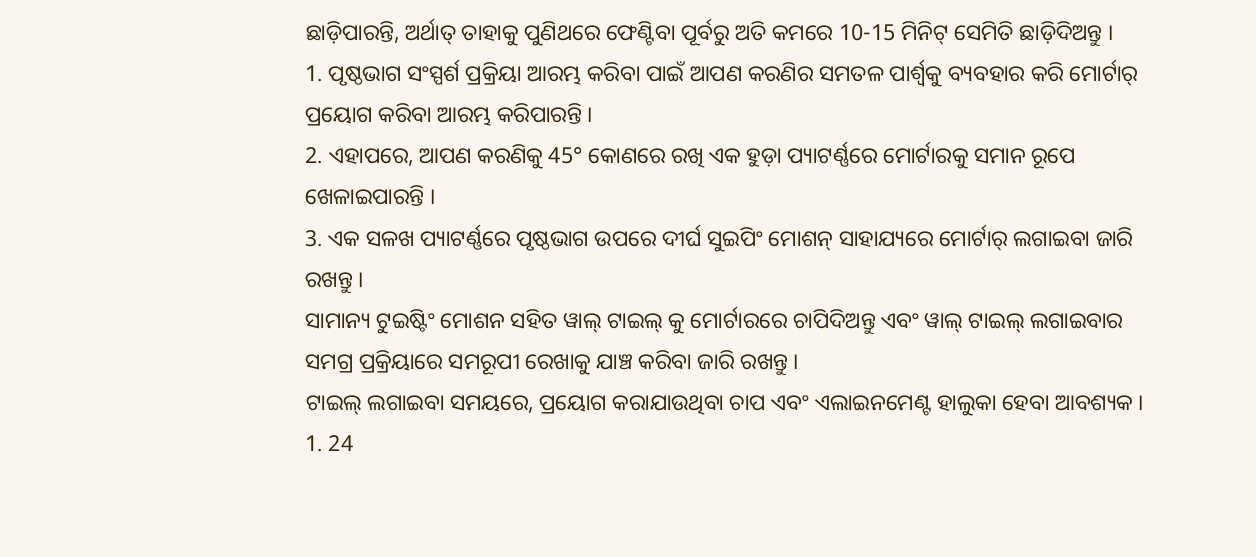ଛାଡ଼ିପାରନ୍ତି, ଅର୍ଥାତ୍ ତାହାକୁ ପୁଣିଥରେ ଫେଣ୍ଟିବା ପୂର୍ବରୁ ଅତି କମରେ 10-15 ମିନିଟ୍ ସେମିତି ଛାଡ଼ିଦିଅନ୍ତୁ ।
1. ପୃଷ୍ଠଭାଗ ସଂସ୍ପର୍ଶ ପ୍ରକ୍ରିୟା ଆରମ୍ଭ କରିବା ପାଇଁ ଆପଣ କରଣିର ସମତଳ ପାର୍ଶ୍ୱକୁ ବ୍ୟବହାର କରି ମୋର୍ଟାର୍ ପ୍ରୟୋଗ କରିବା ଆରମ୍ଭ କରିପାରନ୍ତି ।
2. ଏହାପରେ, ଆପଣ କରଣିକୁ 45° କୋଣରେ ରଖି ଏକ ହୁଡ଼ା ପ୍ୟାଟର୍ଣ୍ଣରେ ମୋର୍ଟାରକୁ ସମାନ ରୂପେ ଖେଳାଇପାରନ୍ତି ।
3. ଏକ ସଳଖ ପ୍ୟାଟର୍ଣ୍ଣରେ ପୃଷ୍ଠଭାଗ ଉପରେ ଦୀର୍ଘ ସୁଇପିଂ ମୋଶନ୍ ସାହାଯ୍ୟରେ ମୋର୍ଟାର୍ ଲଗାଇବା ଜାରି ରଖନ୍ତୁ ।
ସାମାନ୍ୟ ଟୁଇଷ୍ଟିଂ ମୋଶନ ସହିତ ୱାଲ୍ ଟାଇଲ୍ କୁ ମୋର୍ଟାରରେ ଚାପିଦିଅନ୍ତୁ ଏବଂ ୱାଲ୍ ଟାଇଲ୍ ଲଗାଇବାର ସମଗ୍ର ପ୍ରକ୍ରିୟାରେ ସମରୂପୀ ରେଖାକୁ ଯାଞ୍ଚ କରିବା ଜାରି ରଖନ୍ତୁ ।
ଟାଇଲ୍ ଲଗାଇବା ସମୟରେ, ପ୍ରୟୋଗ କରାଯାଉଥିବା ଚାପ ଏବଂ ଏଲାଇନମେଣ୍ଟ ହାଲୁକା ହେବା ଆବଶ୍ୟକ ।
1. 24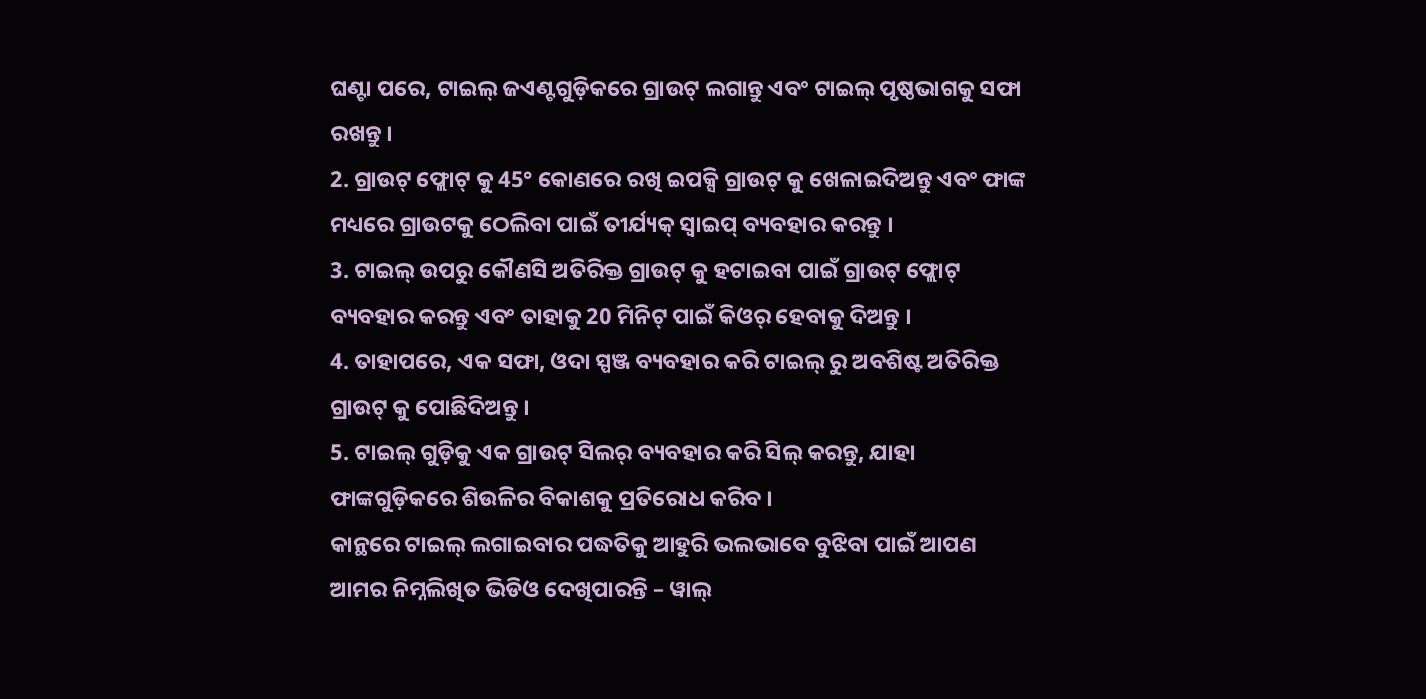ଘଣ୍ଟା ପରେ, ଟାଇଲ୍ ଜଏଣ୍ଟଗୁଡ଼ିକରେ ଗ୍ରାଉଟ୍ ଲଗାନ୍ତୁ ଏବଂ ଟାଇଲ୍ ପୃଷ୍ଠଭାଗକୁ ସଫା ରଖନ୍ତୁ ।
2. ଗ୍ରାଉଟ୍ ଫ୍ଲୋଟ୍ କୁ 45° କୋଣରେ ରଖି ଇପକ୍ସି ଗ୍ରାଉଟ୍ କୁ ଖେଳାଇଦିଅନ୍ତୁ ଏବଂ ଫାଙ୍କ ମଧ୍ୟରେ ଗ୍ରାଉଟକୁ ଠେଲିବା ପାଇଁ ତୀର୍ଯ୍ୟକ୍ ସ୍ୱାଇପ୍ ବ୍ୟବହାର କରନ୍ତୁ ।
3. ଟାଇଲ୍ ଉପରୁ କୌଣସି ଅତିରିକ୍ତ ଗ୍ରାଉଟ୍ କୁ ହଟାଇବା ପାଇଁ ଗ୍ରାଉଟ୍ ଫ୍ଲୋଟ୍ ବ୍ୟବହାର କରନ୍ତୁ ଏବଂ ତାହାକୁ 20 ମିନିଟ୍ ପାଇଁ କିଓର୍ ହେବାକୁ ଦିଅନ୍ତୁ ।
4. ତାହାପରେ, ଏକ ସଫା, ଓଦା ସ୍ପଞ୍ଜ ବ୍ୟବହାର କରି ଟାଇଲ୍ ରୁ ଅବଶିଷ୍ଟ ଅତିରିକ୍ତ ଗ୍ରାଉଟ୍ କୁ ପୋଛିଦିଅନ୍ତୁ ।
5. ଟାଇଲ୍ ଗୁଡ଼ିକୁ ଏକ ଗ୍ରାଉଟ୍ ସିଲର୍ ବ୍ୟବହାର କରି ସିଲ୍ କରନ୍ତୁ, ଯାହା ଫାଙ୍କଗୁଡ଼ିକରେ ଶିଉଳିର ବିକାଶକୁ ପ୍ରତିରୋଧ କରିବ ।
କାନ୍ଥରେ ଟାଇଲ୍ ଲଗାଇବାର ପଦ୍ଧତିକୁ ଆହୁରି ଭଲଭାବେ ବୁଝିବା ପାଇଁ ଆପଣ ଆମର ନିମ୍ନଲିଖିତ ଭିଡିଓ ଦେଖିପାରନ୍ତି – ୱାଲ୍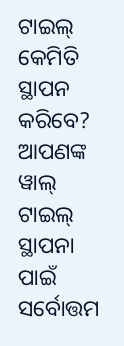ଟାଇଲ୍ କେମିତି ସ୍ଥାପନ କରିବେ? ଆପଣଙ୍କ ୱାଲ୍ ଟାଇଲ୍ ସ୍ଥାପନା ପାଇଁ ସର୍ବୋତ୍ତମ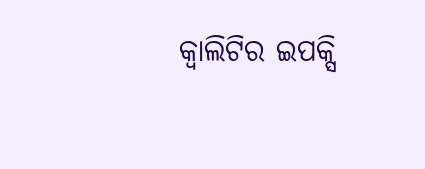କ୍ୱାଲିଟିର ଇପକ୍ସି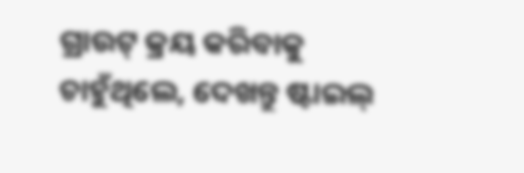ଗ୍ରାଉଟ୍ କ୍ରୟ କରିବାକୁ ଚାହୁଁଥିଲେ, ଦେଖନ୍ତୁ ଷ୍ଟାଇଲ୍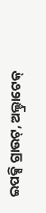ଇପକ୍ସି ଗ୍ରାଉଟ୍, ଅଲ୍ଟ୍ରାଟେକ୍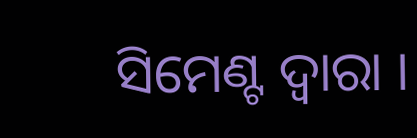ସିମେଣ୍ଟ ଦ୍ୱାରା ।